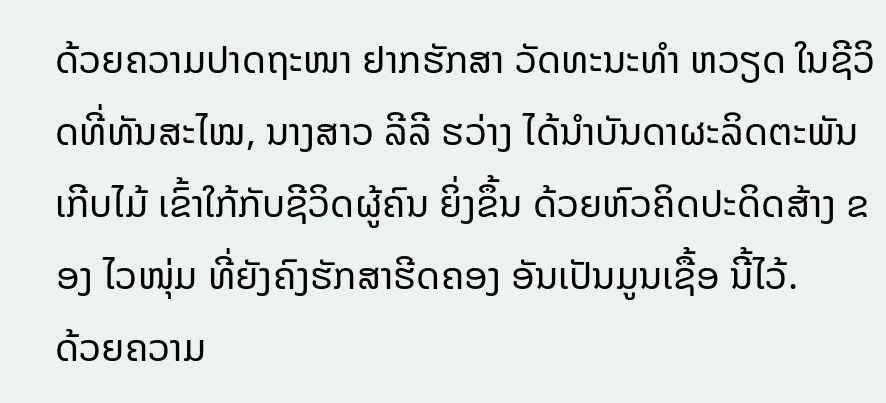ດ້ວຍຄວາມປາດຖະໜາ ຢາກຮັກສາ ວັດທະນະທຳ ຫວຽດ ໃນຊີວິດທີ່ທັນສະໄໝ, ນາງສາວ ລີລີ ຮວ່າງ ໄດ້ນຳບັນດາຜະລິດຕະພັນ ເກີບໄມ້ ເຂົ້າໃກ້ກັບຊີວິດຜູ້ຄົນ ຍິ່ງຂຶ້ນ ດ້ວຍຫົວຄິດປະດິດສ້າງ ຂອງ ໄວໜຸ່ມ ທີ່ຍັງຄົງຮັກສາຮີດຄອງ ອັນເປັນມູນເຊື້ອ ນີ້ໄວ້.
ດ້ວຍຄວາມ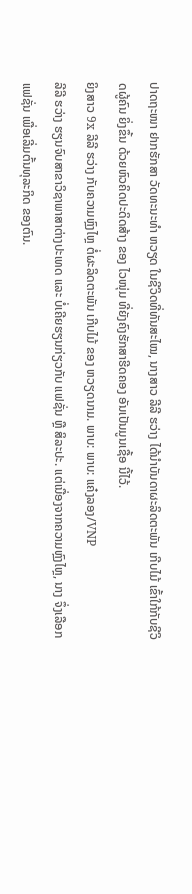ປາດຖະໜາ ຢາກຮັກສາ ວັດທະນະທຳ ຫວຽດ ໃນຊີວິດທີ່ທັນສະໄໝ, ນາງສາວ ລີລີ ຮວ່າງ ໄດ້ນຳບັນດາຜະລິດຕະພັນ ເກີບໄມ້ ເຂົ້າໃກ້ກັບຊີວິດຜູ້ຄົນ ຍິ່ງຂຶ້ນ ດ້ວຍຫົວຄິດປະດິດສ້າງ ຂອງ ໄວໜຸ່ມ ທີ່ຍັງຄົງຮັກສາຮີດຄອງ ອັນເປັນມູນເຊື້ອ ນີ້ໄວ້.
ຍິງສາວ 9x ລີລີ ຮວ່າງ ກັບຄວາມຫຼົງໄຫຼ ຕໍ່ຜະລິດຕະພັນ ເກີບໄມ້ ຂອງ ຫວຽດນາມ. ພາບ: ພາບ: ແຄ໋ງລອງ/VNP
ລີລີ ຮວ່າງ ຮຽນຈົບສາຂາວິຊາພາສາຕ່າງປະເທດ ແລະ ບໍ່ເຄີຍຮຽນກ່ຽວກັບ ແຟຊັ່ນ ຫຼື ສິລະປະ. ແຕ່ເນື່ອງຈາກຄວາມຫຼົງໄຫຼ, ນາງ ຈຶ່ງເລືອກ ແຟຊັ່ນ ເພື່ອເລີ່ມຕົ້ນທຸລະກິດ ຂອງຕົນ.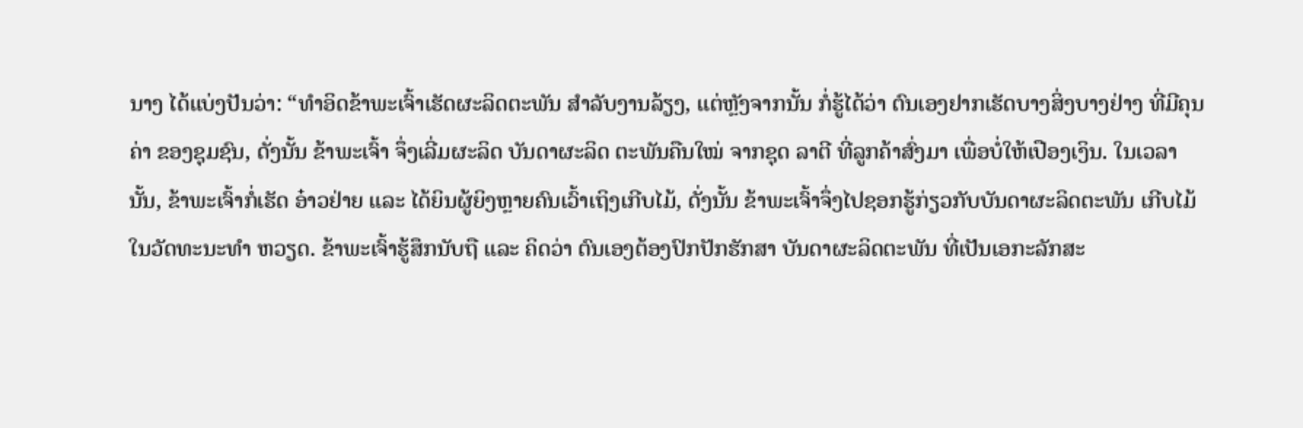ນາງ ໄດ້ແບ່ງປັນວ່າ: “ທໍາອິດຂ້າພະເຈົ້າເຮັດຜະລິດຕະພັນ ສໍາລັບງານລ້ຽງ, ແຕ່ຫຼັງຈາກນັ້ນ ກໍ່ຮູ້ໄດ້ວ່າ ຕົນເອງຢາກເຮັດບາງສິ່ງບາງຢ່າງ ທີ່ມີຄຸນຄ່າ ຂອງຊຸມຊົນ, ດັ່ງນັ້ນ ຂ້າພະເຈົ້າ ຈຶ່ງເລີ່ມຜະລິດ ບັນດາຜະລິດ ຕະພັນຄືນໃໝ່ ຈາກຊຸດ ລາຕີ ທີ່ລູກຄ້າສົ່ງມາ ເພື່ອບໍ່ໃຫ້ເປືອງເງິນ. ໃນເວລານັ້ນ, ຂ້າພະເຈົ້າກໍ່ເຮັດ ອ໋າວຢ່າຍ ແລະ ໄດ້ຍິນຜູ້ຍິງຫຼາຍຄົນເວົ້າເຖິງເກີບໄມ້, ດັ່ງນັ້ນ ຂ້າພະເຈົ້າຈຶ່ງໄປຊອກຮູ້ກ່ຽວກັບບັນດາຜະລິດຕະພັນ ເກີບໄມ້ ໃນວັດທະນະທຳ ຫວຽດ. ຂ້າພະເຈົ້າຮູ້ສຶກນັບຖື ແລະ ຄິດວ່າ ຕົນເອງຕ້ອງປົກປັກຮັກສາ ບັນດາຜະລິດຕະພັນ ທີ່ເປັນເອກະລັກສະ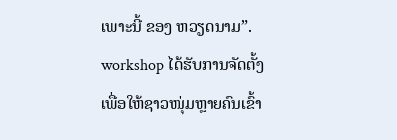ເພາະນີ້ ຂອງ ຫວຽດນາມ”.
workshop ໄດ້ຮັບການຈັດຕັ້ງເພື່ອໃຫ້ຊາວໜຸ່ມຫຼາຍຄົນເຂົ້າ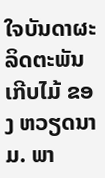ໃຈບັນດາຜະລິດຕະພັນ ເກີບໄມ້ ຂອງ ຫວຽດນາມ. ພາ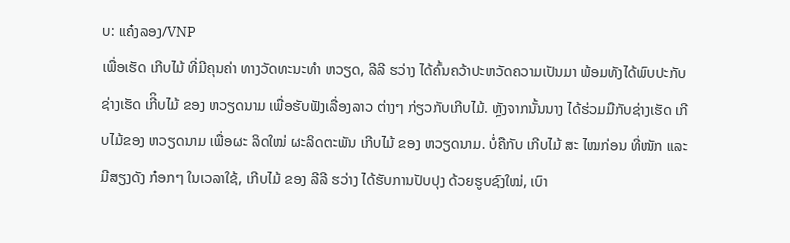ບ: ແຄ໋ງລອງ/VNP
ເພື່ອເຮັດ ເກີບໄມ້ ທີ່ມີຄຸນຄ່າ ທາງວັດທະນະທໍາ ຫວຽດ, ລີລີ ຮວ່າງ ໄດ້ຄົ້ນຄວ້າປະຫວັດຄວາມເປັນມາ ພ້ອມທັງໄດ້ພົບປະກັບຊ່າງເຮັດ ເກີິບໄມ້ ຂອງ ຫວຽດນາມ ເພື່ອຮັບຟັງເລື່ອງລາວ ຕ່າງໆ ກ່ຽວກັບເກີບໄມ້. ຫຼັງຈາກນັ້ນນາງ ໄດ້ຮ່ວມມືກັບຊ່າງເຮັດ ເກີບໄມ້ຂອງ ຫວຽດນາມ ເພື່ອຜະ ລິດໃໝ່ ຜະລິດຕະພັນ ເກີບໄມ້ ຂອງ ຫວຽດນາມ. ບໍ່ຄືກັບ ເກີບໄມ້ ສະ ໄໝກ່ອນ ທີ່ໜັກ ແລະ ມີສຽງດັງ ກ໋ອກໆ ໃນເວລາໃຊ້, ເກີບໄມ້ ຂອງ ລີລີ ຮວ່າງ ໄດ້ຮັບການປັບປຸງ ດ້ວຍຮູບຊົງໃໝ່, ເບົາ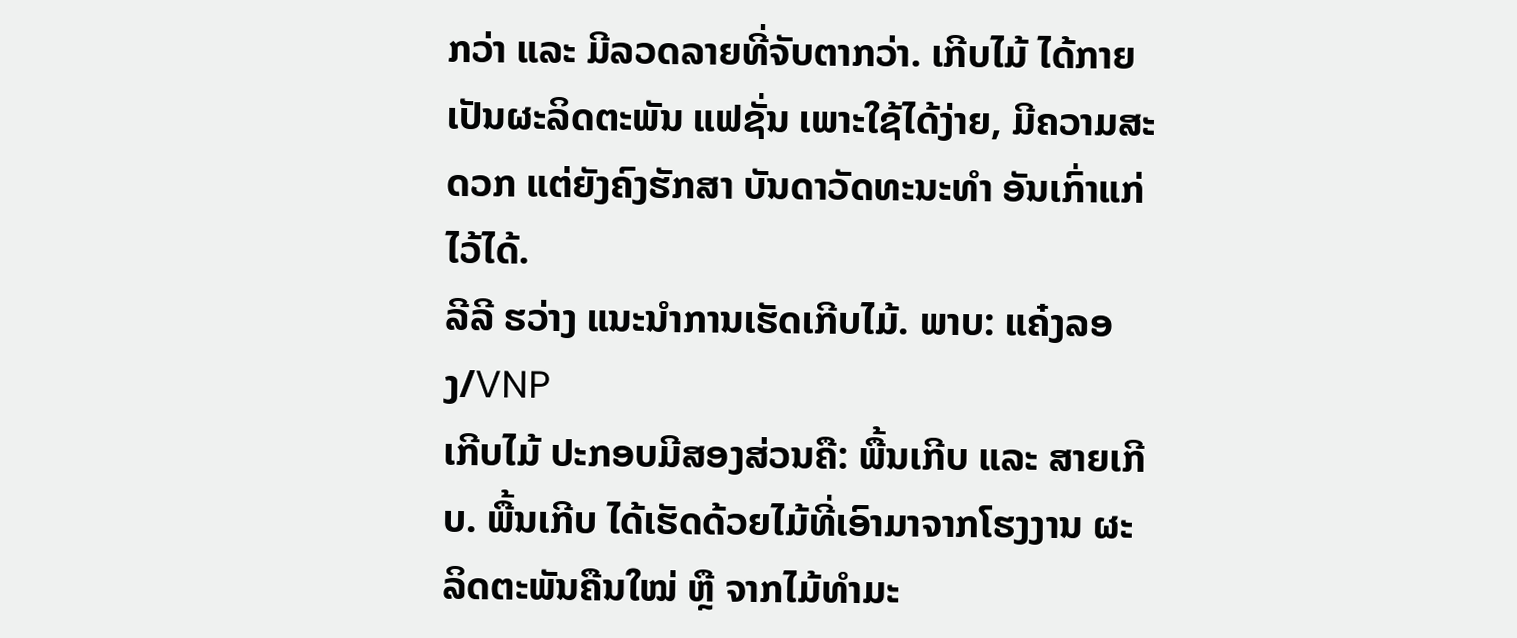ກວ່າ ແລະ ມີລວດລາຍທີ່ຈັບຕາກວ່າ. ເກີບໄມ້ ໄດ້ກາຍເປັນຜະລິດຕະພັນ ແຟຊັ່ນ ເພາະໃຊ້ໄດ້ງ່າຍ, ມີຄວາມສະດວກ ແຕ່ຍັງຄົງຮັກສາ ບັນດາວັດທະນະທຳ ອັນເກົ່າແກ່ໄວ້ໄດ້.
ລີລີ ຮວ່າງ ແນະນຳການເຮັດເກີບໄມ້. ພາບ: ແຄ໋ງລອງ/VNP
ເກີບໄມ້ ປະກອບມີສອງສ່ວນຄື: ພື້ນເກີບ ແລະ ສາຍເກີບ. ພື້ນເກີບ ໄດ້ເຮັດດ້ວຍໄມ້ທີ່ເອົາມາຈາກໂຮງງານ ຜະລິດຕະພັນຄືນໃໝ່ ຫຼື ຈາກໄມ້ທຳມະ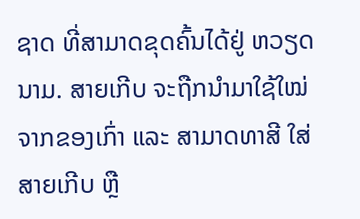ຊາດ ທີ່ສາມາດຂຸດຄົ້ນໄດ້ຢູ່ ຫວຽດນາມ. ສາຍເກີບ ຈະຖືກນໍາມາໃຊ້ໃໝ່ ຈາກຂອງເກົ່າ ແລະ ສາມາດທາສີ ໃສ່ສາຍເກີບ ຫຼື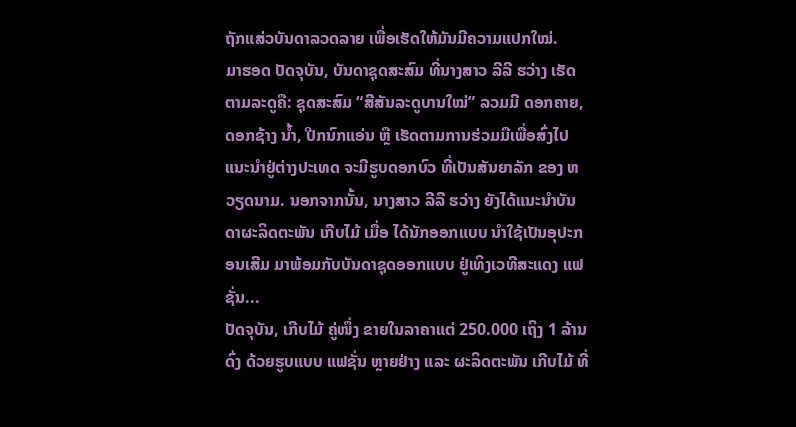ຖັກແສ່ວບັນດາລວດລາຍ ເພື່ອເຮັດໃຫ້ມັນມີຄວາມແປກໃໝ່.
ມາຮອດ ປັດຈຸບັນ, ບັນດາຊຸດສະສົມ ທີ່ນາງສາວ ລີລີ ຮວ່າງ ເຮັດຕາມລະດູຄື: ຊຸດສະສົມ “ສີສັນລະດູບານໃໝ່” ລວມມີ ດອກຄາຍ, ດອກຊ້າງ ນໍ້າ, ປີກນົກແອ່ນ ຫຼື ເຮັດຕາມການຮ່ວມມືເພື່ອສົ່ງໄປແນະນຳຢູ່ຕ່າງປະເທດ ຈະມີຮູບດອກບົວ ທີ່ເປັນສັນຍາລັກ ຂອງ ຫວຽດນາມ. ນອກຈາກນັ້ນ, ນາງສາວ ລີລີ ຮວ່າງ ຍັງໄດ້ແນະນໍາບັນດາຜະລິດຕະພັນ ເກີບໄມ້ ເມື່ອ ໄດ້ນັກອອກແບບ ນໍາໃຊ້ເປັນອຸປະກອນເສີມ ມາພ້ອມກັບບັນດາຊຸດອອກແບບ ຢູ່ເທິງເວທີສະແດງ ແຟຊັ່ນ...
ປັດຈຸບັນ, ເກີບໄມ້ ຄູ່ໜຶ່ງ ຂາຍໃນລາຄາແຕ່ 250.000 ເຖິງ 1 ລ້ານດົ່ງ ດ້ວຍຮູບແບບ ແຟຊັ່ນ ຫຼາຍຢ່າງ ແລະ ຜະລິດຕະພັນ ເກີບໄມ້ ທີ່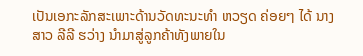ເປັນເອກະລັກສະເພາະດ້ານວັດທະນະທຳ ຫວຽດ ຄ່ອຍໆ ໄດ້ ນາງສາວ ລີລີ ຮວ່າງ ນຳມາສູ່ລູກຄ້າທັງພາຍໃນ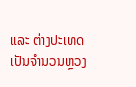ແລະ ຕ່າງປະເທດ ເປັນຈຳນວນຫຼວງ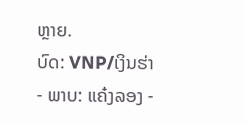ຫຼາຍ.
ບົດ: VNP/ເງິນຮ່າ - ພາບ: ແຄ໋ງລອງ -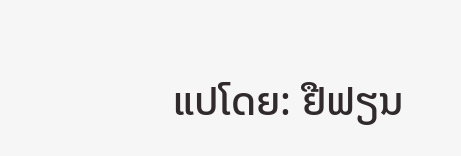ແປໂດຍ: ຢືຟຽນ